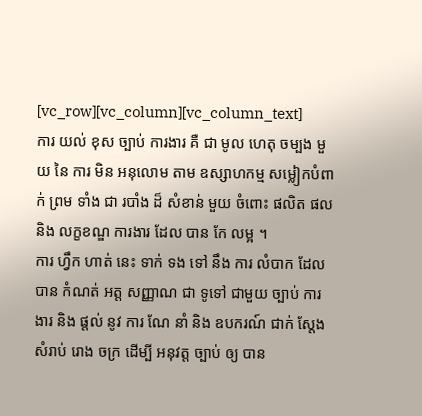[vc_row][vc_column][vc_column_text]
ការ យល់ ខុស ច្បាប់ ការងារ គឺ ជា មូល ហេតុ ចម្បង មួយ នៃ ការ មិន អនុលោម តាម ឧស្សាហកម្ម សម្លៀកបំពាក់ ព្រម ទាំង ជា របាំង ដ៏ សំខាន់ មួយ ចំពោះ ផលិត ផល និង លក្ខខណ្ឌ ការងារ ដែល បាន កែ លម្អ ។
ការ ហ្វឹក ហាត់ នេះ ទាក់ ទង ទៅ នឹង ការ លំបាក ដែល បាន កំណត់ អត្ត សញ្ញាណ ជា ទូទៅ ជាមួយ ច្បាប់ ការងារ និង ផ្តល់ នូវ ការ ណែ នាំ និង ឧបករណ៍ ជាក់ ស្តែង សំរាប់ រោង ចក្រ ដើម្បី អនុវត្ត ច្បាប់ ឲ្យ បាន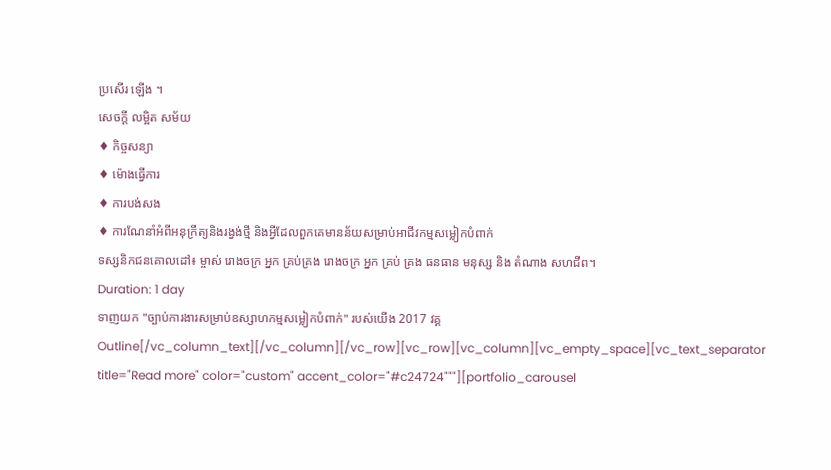ប្រសើរ ឡើង ។
សេចក្ដី លម្អិត សម័យ
♦ កិច្ចសន្យា
♦ ម៉ោងធ្វើការ
♦ ការបង់សង
♦ ការណែនាំអំពីអនុក្រឹត្យនិងរង្វង់ថ្មី និងអ្វីដែលពួកគេមានន័យសម្រាប់អាជីវកម្មសម្លៀកបំពាក់
ទស្សនិកជនគោលដៅ៖ ម្ចាស់ រោងចក្រ អ្នក គ្រប់គ្រង រោងចក្រ អ្នក គ្រប់ គ្រង ធនធាន មនុស្ស និង តំណាង សហជីព។
Duration: 1 day
ទាញយក "ច្បាប់ការងារសម្រាប់ឧស្សាហកម្មសម្លៀកបំពាក់" របស់យើង 2017 វគ្គ Outline[/vc_column_text][/vc_column][/vc_row][vc_row][vc_column][vc_empty_space][vc_text_separator title="Read more" color="custom" accent_color="#c24724"""][portfolio_carousel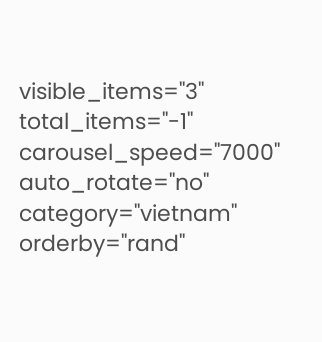visible_items="3" total_items="-1" carousel_speed="7000" auto_rotate="no" category="vietnam" orderby="rand"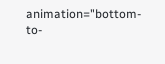animation="bottom-to-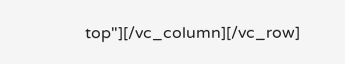top"][/vc_column][/vc_row]